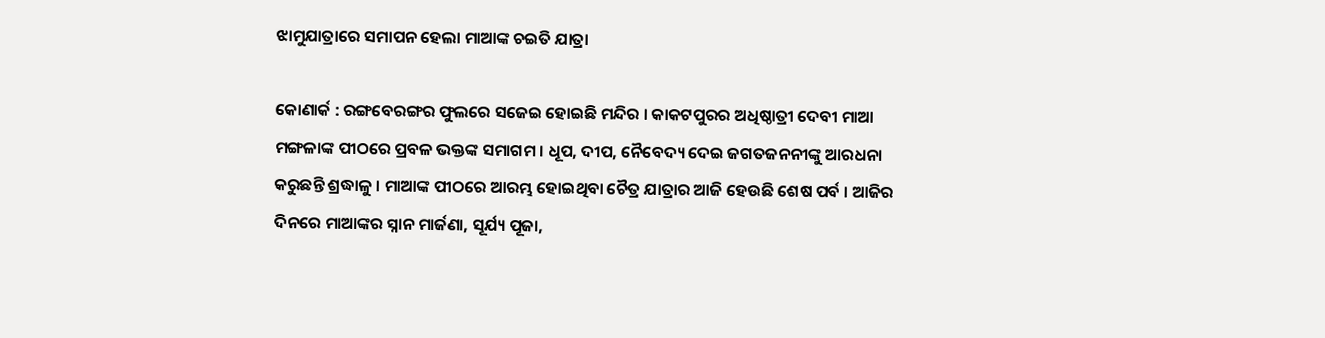ଝାମୁଯାତ୍ରାରେ ସମାପନ ହେଲା ମାଆଙ୍କ ଚଇତି ଯାତ୍ରା

କୋଣାର୍କ : ରଙ୍ଗବେରଙ୍ଗର ଫୁଲରେ ସଜେଇ ହୋଇଛି ମନ୍ଦିର । କାକଟପୁରର ଅଧିଷ୍ଠାତ୍ରୀ ଦେବୀ ମାଆ ମଙ୍ଗଳାଙ୍କ ପୀଠରେ ପ୍ରବଳ ଭକ୍ତଙ୍କ ସମାଗମ । ଧୂପ, ଦୀପ, ନୈବେଦ୍ୟ ଦେଇ ଜଗତଜନନୀଙ୍କୁ ଆରଧନା କରୁଛନ୍ତି ଶ୍ରଦ୍ଧାଳୁ । ମାଆଙ୍କ ପୀଠରେ ଆରମ୍ଭ ହୋଇଥିବା ଚୈତ୍ର ଯାତ୍ରାର ଆଜି ହେଉଛି ଶେଷ ପର୍ବ । ଆଜିର ଦିନରେ ମାଆଙ୍କର ସ୍ନାନ ମାର୍ଜଣା, ସୂର୍ଯ୍ୟ ପୂଜା,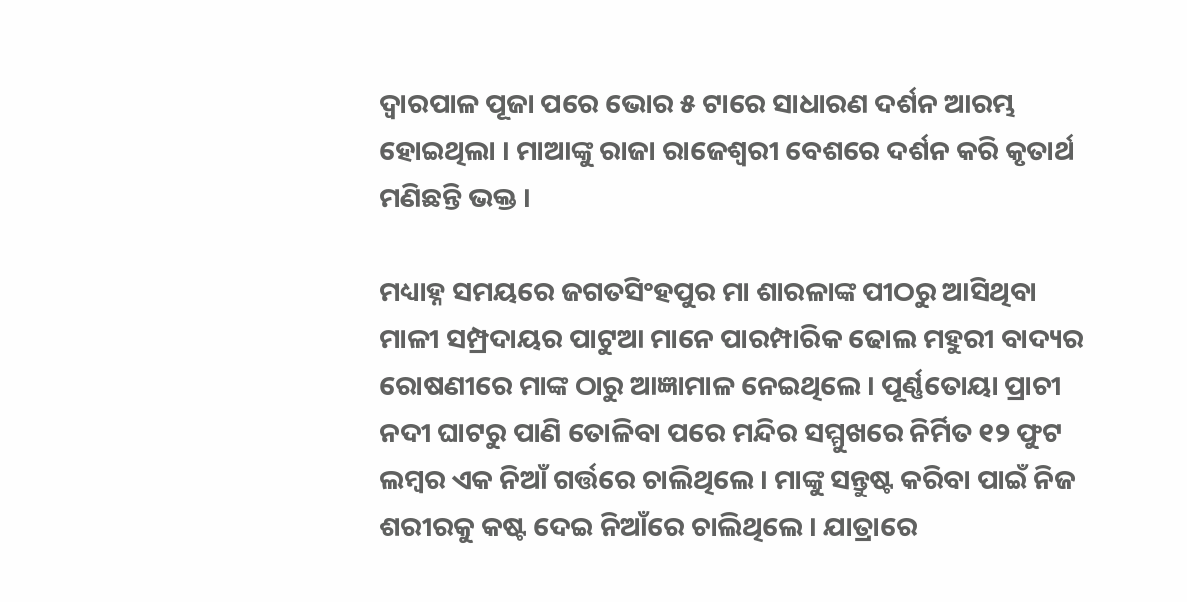ଦ୍ଵାରପାଳ ପୂଜା ପରେ ଭୋର ୫ ଟାରେ ସାଧାରଣ ଦର୍ଶନ ଆରମ୍ଭ ହୋଇଥିଲା । ମାଆଙ୍କୁ ରାଜା ରାଜେଶ୍ଵରୀ ବେଶରେ ଦର୍ଶନ କରି କୃତାର୍ଥ ମଣିଛନ୍ତି ଭକ୍ତ ।

ମଧ୍ୟାହ୍ନ ସମୟରେ ଜଗତସିଂହପୁର ମା ଶାରଳାଙ୍କ ପୀଠରୁ ଆସିଥିବା ମାଳୀ ସମ୍ପ୍ରଦାୟର ପାଟୁଆ ମାନେ ପାରମ୍ପାରିକ ଢୋଲ ମହୁରୀ ବାଦ୍ୟର ରୋଷଣୀରେ ମାଙ୍କ ଠାରୁ ଆଜ୍ଞାମାଳ ନେଇଥିଲେ । ପୂର୍ଣ୍ଣତୋୟା ପ୍ରାଚୀ ନଦୀ ଘାଟରୁ ପାଣି ତୋଳିବା ପରେ ମନ୍ଦିର ସମ୍ମୁଖରେ ନିର୍ମିତ ୧୨ ଫୁଟ ଲମ୍ବର ଏକ ନିଆଁ ଗର୍ତ୍ତରେ ଚାଲିଥିଲେ । ମାଙ୍କୁ ସନ୍ତୁଷ୍ଟ କରିବା ପାଇଁ ନିଜ ଶରୀରକୁ କଷ୍ଟ ଦେଇ ନିଆଁରେ ଚାଲିଥିଲେ । ଯାତ୍ରାରେ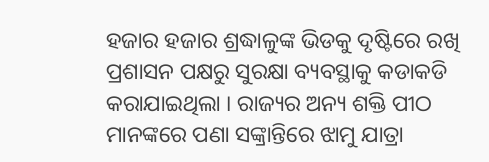ହଜାର ହଜାର ଶ୍ରଦ୍ଧାଳୁଙ୍କ ଭିଡକୁ ଦୃଷ୍ଟିରେ ରଖି ପ୍ରଶାସନ ପକ୍ଷରୁ ସୁରକ୍ଷା ବ୍ୟବସ୍ଥାକୁ କଡାକଡି କରାଯାଇଥିଲା । ରାଜ୍ୟର ଅନ୍ୟ ଶକ୍ତି ପୀଠ ମାନଙ୍କରେ ପଣା ସଙ୍କ୍ରାନ୍ତିରେ ଝାମୁ ଯାତ୍ରା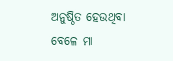ଅନୁଷ୍ଠିତ ହେଉଥିବା ବେଳେ ମା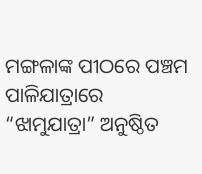ମଙ୍ଗଳାଙ୍କ ପୀଠରେ ପଞ୍ଚମ ପାଳିଯାତ୍ରାରେ “ଝାମୁଯାତ୍ରା” ଅନୁଷ୍ଠିତ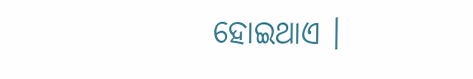ହୋଇଥାଏ ।